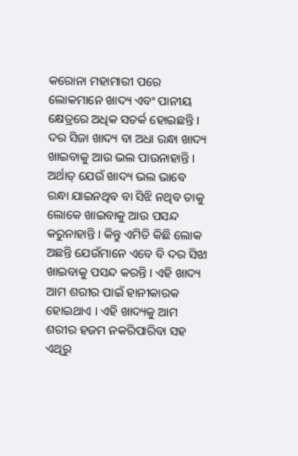କରୋନା ମହାମାରୀ ପରେ ଲୋକମାନେ ଖାଦ୍ୟ ଏବଂ ପାନୀୟ କ୍ଷେତ୍ରରେ ଅଧିକ ସତର୍କ ହୋଇଛନ୍ତି । ଦର ସିଜା ଖାଦ୍ୟ ବା ଅଧା ରନ୍ଧା ଖାଦ୍ୟ ଖାଇବାକୁ ଆଉ ଭଲ ପାଉନାହାନ୍ତି । ଅର୍ଥାତ୍ ଯେଉଁ ଖାଦ୍ୟ ଭଲ ଭାବେ ରନ୍ଧା ଯାଇନଥିବ ବା ସିଝି ନଥିବ ତାକୁ ଲୋକେ ଖାଇବାକୁ ଆଉ ପସନ୍ଦ କରୁନାହାନ୍ତି । କିନ୍ତୁ ଏମିତି କିଛି ଲୋକ ଅଛନ୍ତି ଯେଉଁମାନେ ଏବେ ବି ଦର ସିଝା ଖାଇବାକୁ ପସନ୍ଦ କରନ୍ତି । ଏହି ଖାଦ୍ୟ ଆମ ଶରୀର ପାଇଁ ହାନୀକାରକ ହୋଇଥାଏ । ଏହି ଖାଦ୍ୟକୁ ଆମ ଶରୀର ହଜମ ନକରିପାରିବା ସହ ଏଥିରୁ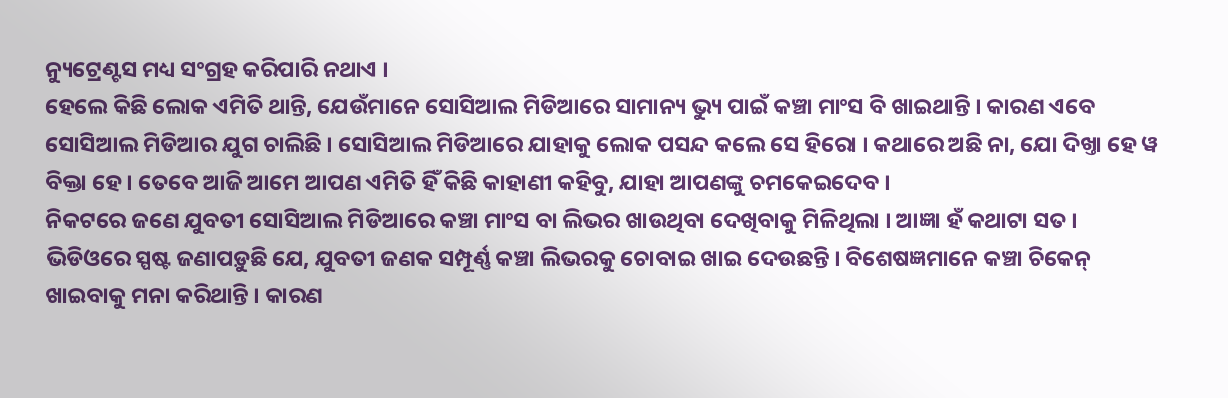ନ୍ୟୁଟ୍ରେଣ୍ଟସ ମଧ୍ୟ ସଂଗ୍ରହ କରିପାରି ନଥାଏ ।
ହେଲେ କିଛି ଲୋକ ଏମିତି ଥାନ୍ତି, ଯେଉଁମାନେ ସୋସିଆଲ ମିଡିଆରେ ସାମାନ୍ୟ ଭ୍ୟୁ ପାଇଁ କଞ୍ଚା ମାଂସ ବି ଖାଇଥାନ୍ତି । କାରଣ ଏବେ ସୋସିଆଲ ମିଡିଆର ଯୁଗ ଚାଲିଛି । ସୋସିଆଲ ମିଡିଆରେ ଯାହାକୁ ଲୋକ ପସନ୍ଦ କଲେ ସେ ହିରୋ । କଥାରେ ଅଛି ନା, ଯୋ ଦିଖ୍ତା ହେ ୱ ବିକ୍ତା ହେ । ତେବେ ଆଜି ଆମେ ଆପଣ ଏମିତି ହିଁ କିଛି କାହାଣୀ କହିବୁ, ଯାହା ଆପଣଙ୍କୁ ଚମକେଇଦେବ ।
ନିକଟରେ ଜଣେ ଯୁବତୀ ସୋସିଆଲ ମିଡିଆରେ କଞ୍ଚା ମାଂସ ବା ଲିଭର ଖାଉଥିବା ଦେଖିବାକୁ ମିଳିଥିଲା । ଆଜ୍ଞା ହଁ କଥାଟା ସତ । ଭିଡିଓରେ ସ୍ପଷ୍ଟ ଜଣାପଡ଼ୁଛି ଯେ, ଯୁବତୀ ଜଣକ ସମ୍ପୂର୍ଣ୍ଣ କଞ୍ଚା ଲିଭରକୁ ଚୋବାଇ ଖାଇ ଦେଉଛନ୍ତି । ବିଶେଷଜ୍ଞମାନେ କଞ୍ଚା ଚିକେନ୍ ଖାଇବାକୁ ମନା କରିଥାନ୍ତି । କାରଣ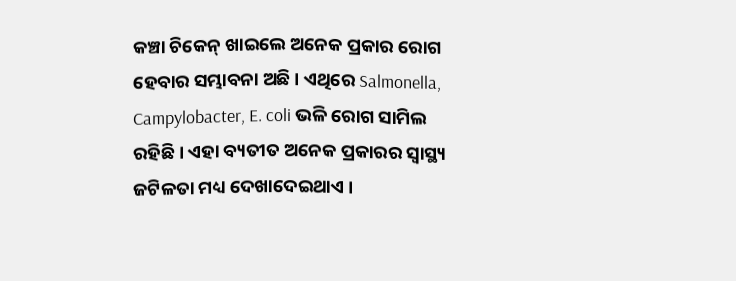କଞ୍ଚା ଚିକେନ୍ ଖାଇଲେ ଅନେକ ପ୍ରକାର ରୋଗ ହେବାର ସମ୍ଭାବନା ଅଛି । ଏଥିରେ Salmonella, Campylobacter, E. coli ଭଳି ରୋଗ ସାମିଲ ରହିଛି । ଏହା ବ୍ୟତୀତ ଅନେକ ପ୍ରକାରର ସ୍ୱାସ୍ଥ୍ୟ ଜଟିଳତା ମଧ୍ୟ ଦେଖାଦେଇଥାଏ ।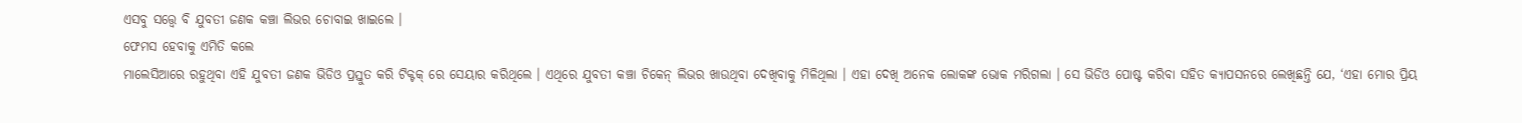ଏସବୁ ସତ୍ତ୍ୱେ ବି ଯୁବତୀ ଜଣକ କଞ୍ଚା ଲିଭର ଚୋବାଇ ଖାଇଲେ ।
ଫେମସ ହେବାକୁ ଏମିତି କଲେ
ମାଲେସିଆରେ ରହୁଥିବା ଏହି ଯୁବତୀ ଜଣକ ଭିଡିଓ ପ୍ରସ୍ତୁତ କରି ଟିକ୍ଟକ୍ ରେ ସେୟାର କରିଥିଲେ । ଏଥିରେ ଯୁବତୀ କଞ୍ଚା ଚିକେନ୍ ଲିଭର ଖାଉଥିବା ଦେଖିବାକୁ ମିଳିଥିଲା । ଏହା ଦେଖି ଅନେକ ଲୋକଙ୍କ ଭୋକ ମରିଗଲା । ସେ ଭିଡିଓ ପୋଷ୍ଟ କରିବା ସହିତ କ୍ୟାପସନରେ ଲେଖିଛନ୍ତି ଯେ, ‘ଏହା ମୋର ପ୍ରିୟ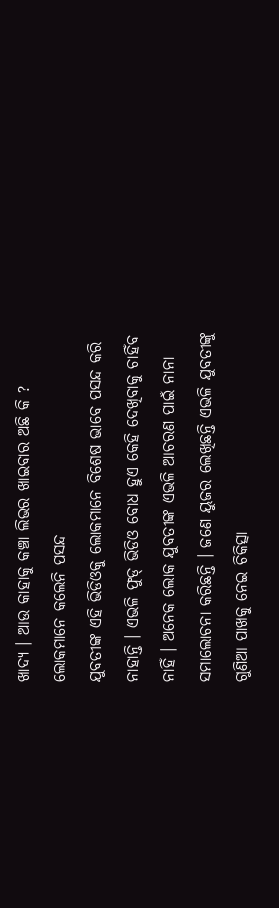ଖାଦ୍ୟ । ଆଉ କାହାକୁ କଞ୍ଚା ଲିଭର ଖାଇବାର ଅଛି କି ?
ଲୋକମାନେ କଲେନି ପସନ୍ଦ
ଯୁବତୀଙ୍କ ଏହି ଭିଡିଓକୁ ଲୋକମାନେ ବିଶେଷ ଭାବେ ପସନ୍ଦ କରି ନାହାନ୍ତି । ଏଭଳି ଫୁଡ୍ ଭିଡିଓ ବୋଧ ହୁଏ କେହି ଦେଖିବାକୁ ଚାହିଁବ ନାହିଁ । ଅନେକ ଲୋକ ଯୁବତୀଙ୍କ ଏଭଳି ଆଚରଣ ପାଇଁ ନାନା ସମାଲୋଚନା କରିଛନ୍ତି । ଜଣେ ୟୁଜର ଲେଖିଛନ୍ତି ଏଭଳି ଯୁବତୀଙ୍କୁ ଗୁଣିଆ ପାଖକୁ ନେଇ ଚିକିତ୍ସା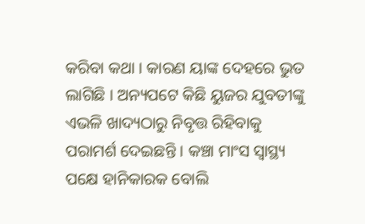କରିବା କଥା । କାରଣ ୟାଙ୍କ ଦେହରେ ଭୁତ ଲାଗିଛି । ଅନ୍ୟପଟେ କିଛି ୟୁଜର ଯୁବତୀଙ୍କୁ ଏଭଳି ଖାଦ୍ୟଠାରୁ ନିବୃତ୍ତ ରିହିବାକୁ ପରାମର୍ଶ ଦେଇଛନ୍ତି । କଞ୍ଚା ମାଂସ ସ୍ୱାସ୍ଥ୍ୟ ପକ୍ଷେ ହାନିକାରକ ବୋଲି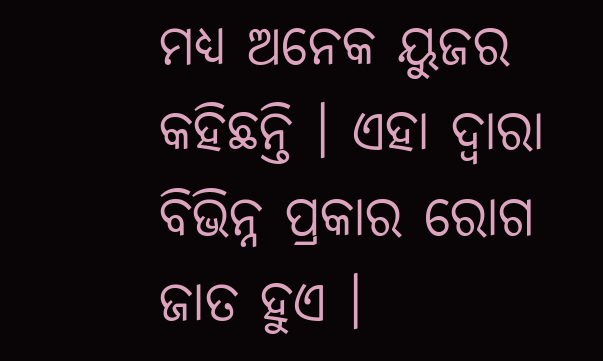ମଧ୍ୟ ଅନେକ ୟୁଜର କହିଛନ୍ତି । ଏହା ଦ୍ୱାରା ବିଭିନ୍ନ ପ୍ରକାର ରୋଗ ଜାତ ହୁଏ ।